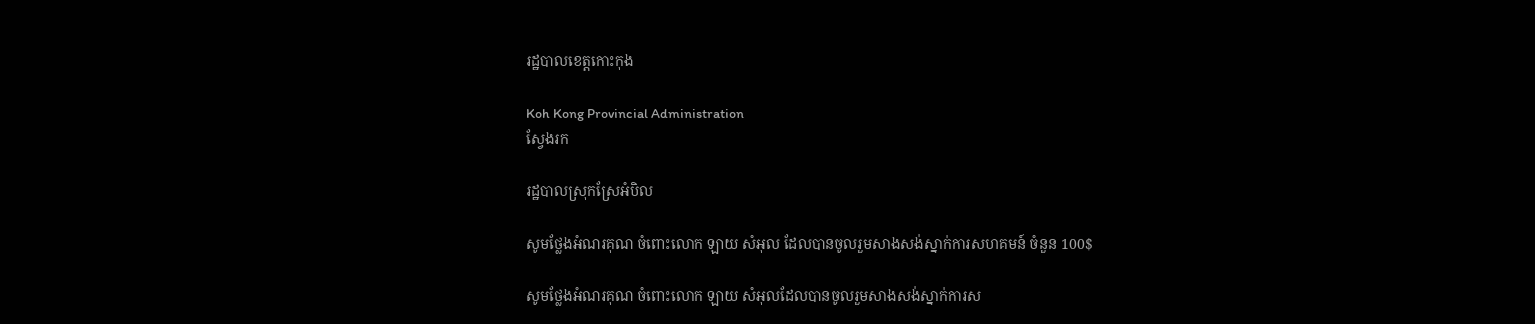រដ្ឋបាលខេត្តកោះកុង

Koh Kong Provincial Administration
ស្វែងរក

រដ្ឋបាលស្រុកស្រែអំបិល

សូមថ្លែងអំណរគុណ ចំពោះលោក ឡាយ សំអុល ដែលបានចូលរួមសាងសង់ស្នាក់ការសហគមន៍ ចំនួន 100$

សូមថ្លែងអំណរគុណ ចំពោះលោក ឡាយ សំអុលដែលបានចូលរួមសាងសង់ស្នាក់ការស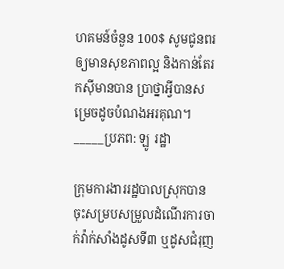ហគមន៍ចំនួន 100$ សូមជូនពរឲ្យមានសុខភាពល្អ និងកាន់តែរកស៊ីមានបាន ប្រាថ្នាអ្វីបានសម្រេចដូចបំណងអរគុណ។ _____ប្រភព: ឡូ រដ្ឋា

ក្រុមការងាររដ្ឋបាលស្រុកបានចុះសម្របសម្រួលដំណើរការចាក់វ៉ាក់សាំងដូសទី៣ ឬដូសជំរុញ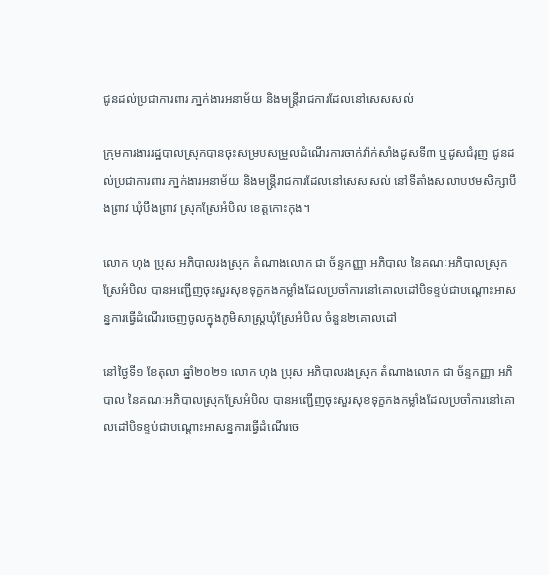ជូនដល់ប្រជាការពារ ភា្នក់ងារអនាម័យ និងមន្ត្រីរាជការដែលនៅសេសសល់

ក្រុមការងាររដ្ឋបាលស្រុកបានចុះសម្របសម្រួលដំណើរការចាក់វ៉ាក់សាំងដូសទី៣ ឬដូសជំរុញ ជូនដល់ប្រជាការពារ ភា្នក់ងារអនាម័យ និងមន្ត្រីរាជការដែលនៅសេសសល់ នៅទីតាំងសលាបឋមសិក្សាបឹងព្រាវ ឃុំបឹងព្រាវ ស្រុកស្រែអំបិល ខេត្តកោះកុង។

លោក ហុង ប្រុស អភិបាលរងស្រុក តំណាងលោក ជា ច័ន្ទកញ្ញា អភិបាល នៃគណៈអភិបាលស្រុកស្រែអំបិល បានអញ្ជើញចុះសួរសុខទុក្ខកងកម្លាំងដែលប្រចាំការនៅគោលដៅបិទខ្ទប់ជាបណ្ដោះអាសន្នការធ្វើដំណើរចេញចូលក្នុងភូមិសាស្រ្ដឃុំស្រែអំបិល ចំនួន២គោលដៅ

នៅថ្ងៃទី១ ខែតុលា ឆ្នាំ២០២១ លោក ហុង ប្រុស អភិបាលរងស្រុក តំណាងលោក ជា ច័ន្ទកញ្ញា អភិបាល នៃគណៈអភិបាលស្រុកស្រែអំបិល បានអញ្ជើញចុះសួរសុខទុក្ខកងកម្លាំងដែលប្រចាំការនៅគោលដៅបិទខ្ទប់ជាបណ្ដោះអាសន្នការធ្វើដំណើរចេ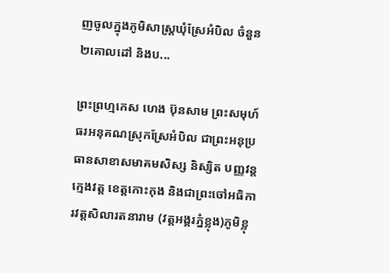ញចូលក្នុងភូមិសាស្រ្ដឃុំស្រែអំបិល ចំនួន២គោលដៅ និងប...

ព្រះព្រហ្មកេស ហេង ប៊ុនសាម ព្រះសមុហ៍ធរអនុគណស្រុកស្រែអំបិល ជាព្រះអនុប្រធានសាខាសមាគមសិស្ស និស្សិត បញ្ញវន្ត ក្មេងវត្ត ខេត្តកោះកុង និងជាព្រះចៅអធិការវត្តសិលារតនារាម (វត្តអង្គរភ្នំខ្លុង)ភូមិខ្លុ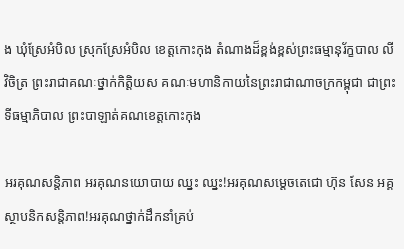ង ឃុំស្រែអំបិល ស្រុកស្រែអំបិល ខេត្តកោះកុង តំណាងដ៏ខ្ពង់ខ្ពស់ព្រះធម្មានុរ័ក្ខបាល លី វិចិត្រ ព្រះរាជាគណៈថ្នាក់កិត្តិយស គណៈមហានិកាយនៃព្រះរាជាណាចក្រកម្ពុជា ជាព្រះទីធម្មាភិបាល ព្រះបាឡាត់គណខេត្តកោះកុង

អរគុណសន្តិភាព អរគុណនយោបាយ ឈ្នះ ឈ្នះ!អរគុណសម្តេចតេជោ ហ៊ុន សែន អគ្គស្ថាបនិកសន្តិភាព!អរគុណថ្នាក់ដឹកនាំគ្រប់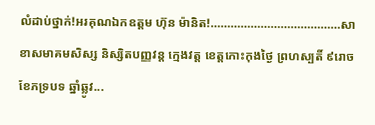លំដាប់ថ្នាក់!អរគុណឯកឧត្តម ហ៊ុន ម៉ានិត!…………………………………សាខាសមាគមសិស្ស និស្សិតបញ្ញវន្ត ក្មេងវត្ត ខេត្តកោះកុងថ្ងៃ ព្រហស្បតិ៍ ៩រោច ខែភទ្របទ ឆ្នាំឆ្លូវ...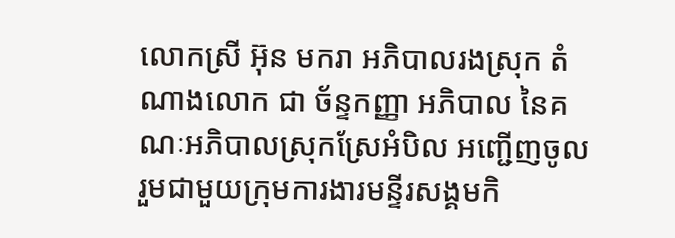លោកស្រី អ៊ុន មករា អភិបាលរងស្រុក តំណាងលោក ជា ច័ន្ទកញ្ញា អភិបាល នៃគណៈអភិបាលស្រុកស្រែអំបិល អញ្ជើញចូលរួមជាមួយក្រុមការងារមន្ទីរសង្គមកិ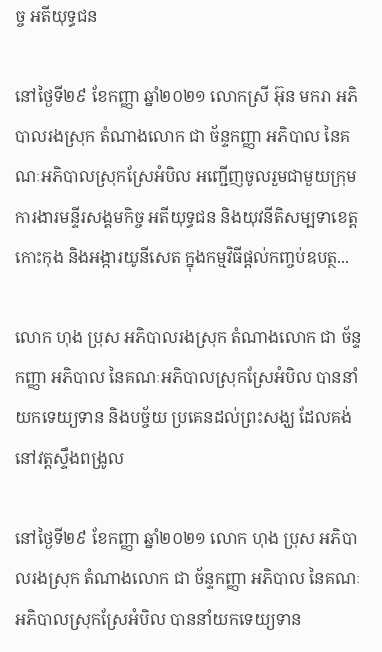ច្ច អតីយុទ្ធជន

នៅថ្ងៃទី២៩ ខែកញ្ញា ឆ្នាំ២០២១ លោកស្រី អ៊ុន មករា អភិបាលរងស្រុក តំណាងលោក ជា ច័ន្ទកញ្ញា អភិបាល នៃគណៈអភិបាលស្រុកស្រែអំបិល អញ្ជើញចូលរួមជាមួយក្រុមការងារមន្ទីរសង្គមកិច្ច អតីយុទ្ធជន និងយុវនីតិសម្បទាខេត្តកោះកុង និងអង្ការយូនីសេត ក្នុងកម្មវិធីផ្ដល់កញ្ចប់ឧបត្ថ...

លោក ហុង ប្រុស អភិបាលរងស្រុក តំណាងលោក ជា ច័ន្ទកញ្ញា អភិបាល នៃគណៈអភិបាលស្រុកស្រែអំបិល បាននាំយកទេយ្យទាន និងបច្ច័យ ប្រគេនដល់ព្រះសង្ឃ ដែលគង់នៅវត្ដស្ទឹងពង្រូល

នៅថ្ងៃទី២៩ ខែកញ្ញា ឆ្នាំ២០២១ លោក ហុង ប្រុស អភិបាលរងស្រុក តំណាងលោក ជា ច័ន្ទកញ្ញា អភិបាល នៃគណៈអភិបាលស្រុកស្រែអំបិល បាននាំយកទេយ្យទាន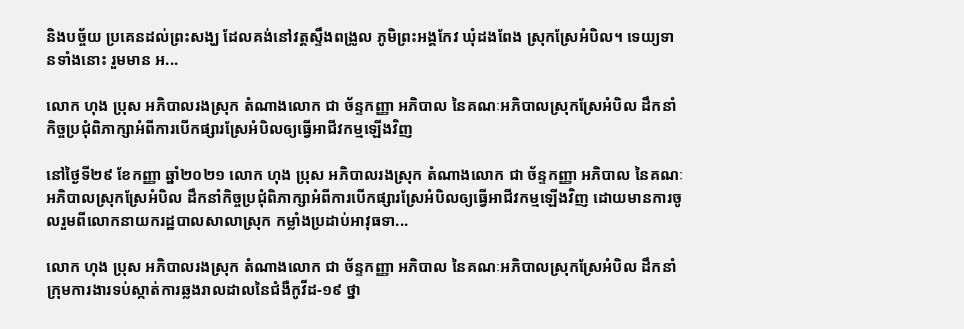និងបច្ច័យ ប្រគេនដល់ព្រះសង្ឃ ដែលគង់នៅវត្ដស្ទឹងពង្រូល ភូមិព្រះអង្គកែវ ឃុំដងពែង ស្រុកស្រែអំបិល។ ទេយ្យទានទាំងនោះ រួមមាន អ...

លោក ហុង ប្រុស អភិបាលរងស្រុក តំណាងលោក ជា ច័ន្ទកញ្ញា អភិបាល នៃគណៈអភិបាលស្រុកស្រែអំបិល ដឹកនាំកិច្ចប្រជុំពិភាក្សាអំពីការបើកផ្សារស្រែអំបិលឲ្យធ្វើអាជីវកម្មឡើងវិញ

នៅថ្ងៃទី២៩ ខែកញ្ញា ឆ្នាំ២០២១ លោក ហុង ប្រុស អភិបាលរងស្រុក តំណាងលោក ជា ច័ន្ទកញ្ញា អភិបាល នៃគណៈអភិបាលស្រុកស្រែអំបិល ដឹកនាំកិច្ចប្រជុំពិភាក្សាអំពីការបើកផ្សារស្រែអំបិលឲ្យធ្វើអាជីវកម្មឡើងវិញ ដោយមានការចូលរួមពីលោកនាយករដ្ឋបាលសាលាស្រុក កម្លាំងប្រដាប់អាវុធទា...

លោក ហុង ប្រុស អភិបាលរងស្រុក តំណាងលោក ជា ច័ន្ទកញ្ញា អភិបាល នៃគណៈអភិបាលស្រុកស្រែអំបិល ដឹកនាំក្រុមការងារទប់ស្កាត់ការឆ្លងរាលដាលនៃជំងឺកូវីដ-១៩ ថ្នា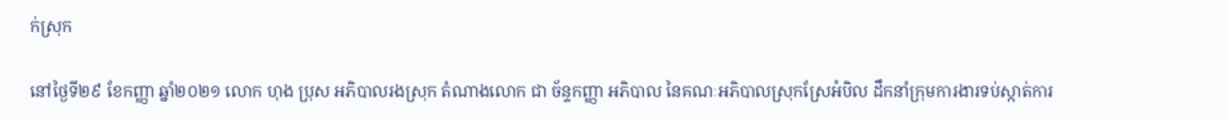ក់ស្រុក

នៅថ្ងៃទី២៩ ខែកញ្ញា ឆ្នាំ២០២១ លោក ហុង ប្រុស អភិបាលរងស្រុក តំណាងលោក ជា ច័ន្ទកញ្ញា អភិបាល នៃគណៈអភិបាលស្រុកស្រែអំបិល ដឹកនាំក្រុមការងារទប់ស្កាត់ការ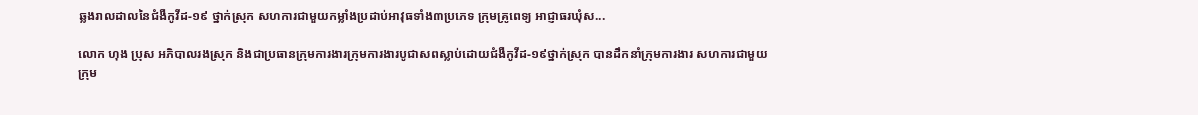ឆ្លងរាលដាលនៃជំងឺកូវីដ-១៩ ថ្នាក់ស្រុក សហការជាមួយកម្លាំងប្រដាប់អាវុធទាំង៣ប្រភេទ ក្រុមគ្រូពេទ្យ អាជ្ញាធរឃុំស...

លោក ហុង ប្រុស អភិបាលរងស្រុក និងជាប្រធានក្រុមការងារក្រុមការងារបូជាសពស្លាប់ដោយជំងឺកូវីដ-១៩ថ្នាក់ស្រុក បានដឹកនាំក្រុមការងារ សហការជាមួយក្រុម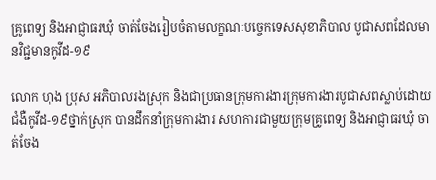គ្រូពេទ្យ និងអាជ្ញាធរឃុំ ចាត់ចែងរៀបចំតាមលក្ខណៈបច្ចេកទេសសុខាភិបាល បូជាសពដែលមានវិជ្ជមានកូវីដ-១៩

លោក ហុង ប្រុស អភិបាលរងស្រុក និងជាប្រធានក្រុមការងារក្រុមការងារបូជាសពស្លាប់ដោយជំងឺកូវីដ-១៩ថ្នាក់ស្រុក បានដឹកនាំក្រុមការងារ សហការជាមួយក្រុមគ្រូពេទ្យ និងអាជ្ញាធរឃុំ ចាត់ចែង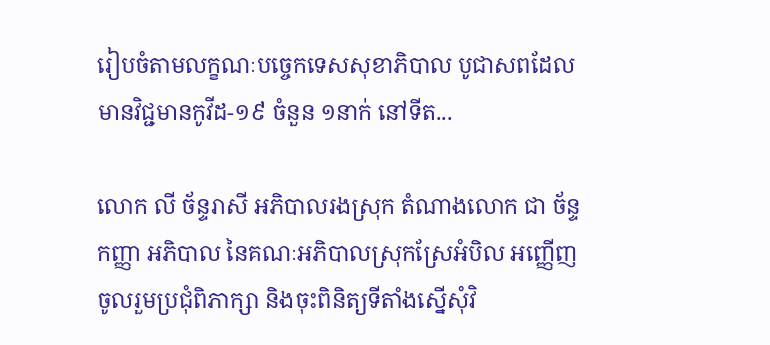រៀបចំតាមលក្ខណៈបច្ចេកទេសសុខាភិបាល បូជាសពដែលមានវិជ្ជមានកូវីដ-១៩ ចំនួន ១នាក់ នៅទីត...

លោក លី ច័ន្ទរាសី អភិបាលរងស្រុក តំណាងលោក ជា ច័ន្ទកញ្ញា អភិបាល នៃគណៈអភិបាលស្រុកស្រែអំបិល អញ្ញើញចូលរួមប្រជុំពិភាក្សា និងចុះពិនិត្យទីតាំងស្នើសុំវិ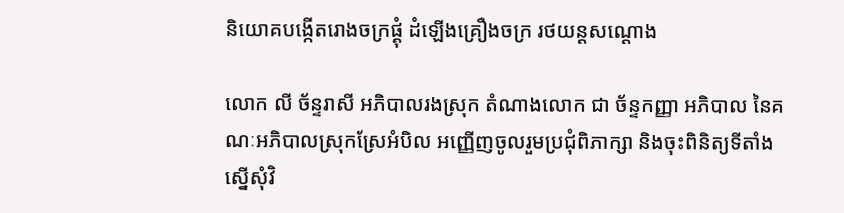និយោគបង្កើតរោងចក្រផ្គុំ ដំឡើងគ្រឿងចក្រ រថយន្ដសណ្ដោង

លោក លី ច័ន្ទរាសី អភិបាលរងស្រុក តំណាងលោក ជា ច័ន្ទកញ្ញា អភិបាល នៃគណៈអភិបាលស្រុកស្រែអំបិល អញ្ញើញចូលរួមប្រជុំពិភាក្សា និងចុះពិនិត្យទីតាំងស្នើសុំវិ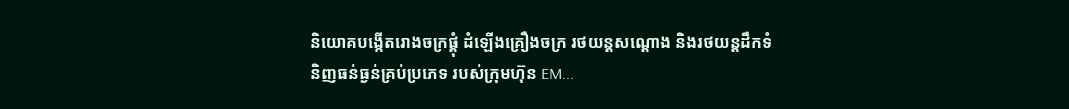និយោគបង្កើតរោងចក្រផ្គុំ ដំឡើងគ្រឿងចក្រ រថយន្ដសណ្ដោង និងរថយន្ដដឹកទំនិញធន់ធ្ងន់គ្រប់ប្រភេទ របស់ក្រុមហ៊ុន EM...